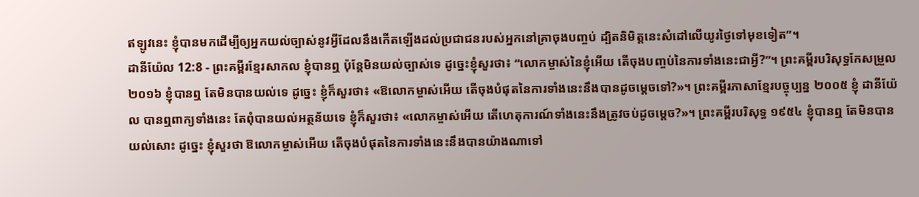ឥឡូវនេះ ខ្ញុំបានមកដើម្បីឲ្យអ្នកយល់ច្បាស់នូវអ្វីដែលនឹងកើតឡើងដល់ប្រជាជនរបស់អ្នកនៅគ្រាចុងបញ្ចប់ ដ្បិតនិមិត្តនេះសំដៅលើយូរថ្ងៃទៅមុខទៀត”។
ដានីយ៉ែល 12:8 - ព្រះគម្ពីរខ្មែរសាកល ខ្ញុំបានឮ ប៉ុន្តែមិនយល់ច្បាស់ទេ ដូច្នេះខ្ញុំសួរថា៖ “លោកម្ចាស់នៃខ្ញុំអើយ តើចុងបញ្ចប់នៃការទាំងនេះជាអ្វី?”។ ព្រះគម្ពីរបរិសុទ្ធកែសម្រួល ២០១៦ ខ្ញុំបានឮ តែមិនបានយល់ទេ ដូច្នេះ ខ្ញុំក៏សួរថា៖ «ឱលោកម្ចាស់អើយ តើចុងបំផុតនៃការទាំងនេះនឹងបានដូចម្ដេចទៅ?»។ ព្រះគម្ពីរភាសាខ្មែរបច្ចុប្បន្ន ២០០៥ ខ្ញុំ ដានីយ៉ែល បានឮពាក្យទាំងនេះ តែពុំបានយល់អត្ថន័យទេ ខ្ញុំក៏សួរថា៖ «លោកម្ចាស់អើយ តើហេតុការណ៍ទាំងនេះនឹងត្រូវចប់ដូចម្ដេច?»។ ព្រះគម្ពីរបរិសុទ្ធ ១៩៥៤ ខ្ញុំបានឮ តែមិនបានយល់សោះ ដូច្នេះ ខ្ញុំសួរថា ឱលោកម្ចាស់អើយ តើចុងបំផុតនៃការទាំងនេះនឹងបានយ៉ាងណាទៅ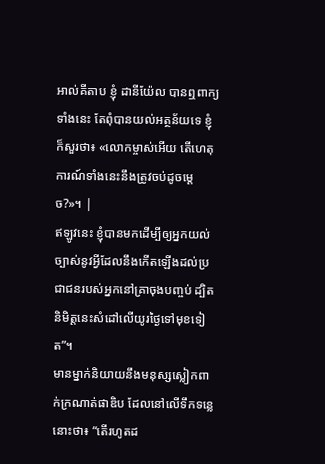អាល់គីតាប ខ្ញុំ ដានីយ៉ែល បានឮពាក្យទាំងនេះ តែពុំបានយល់អត្ថន័យទេ ខ្ញុំក៏សួរថា៖ «លោកម្ចាស់អើយ តើហេតុការណ៍ទាំងនេះនឹងត្រូវចប់ដូចម្ដេច?»។ |
ឥឡូវនេះ ខ្ញុំបានមកដើម្បីឲ្យអ្នកយល់ច្បាស់នូវអ្វីដែលនឹងកើតឡើងដល់ប្រជាជនរបស់អ្នកនៅគ្រាចុងបញ្ចប់ ដ្បិតនិមិត្តនេះសំដៅលើយូរថ្ងៃទៅមុខទៀត”។
មានម្នាក់និយាយនឹងមនុស្សស្លៀកពាក់ក្រណាត់ផាឌិប ដែលនៅលើទឹកទន្លេនោះថា៖ “តើរហូតដ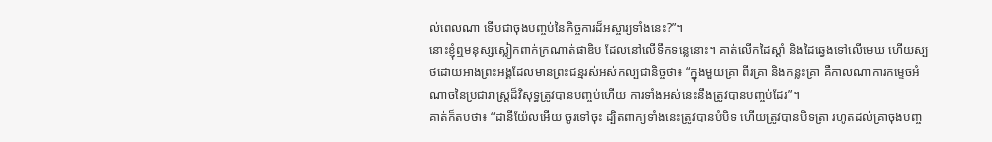ល់ពេលណា ទើបជាចុងបញ្ចប់នៃកិច្ចការដ៏អស្ចារ្យទាំងនេះ?”។
នោះខ្ញុំឮមនុស្សស្លៀកពាក់ក្រណាត់ផាឌិប ដែលនៅលើទឹកទន្លេនោះ។ គាត់លើកដៃស្ដាំ និងដៃឆ្វេងទៅលើមេឃ ហើយស្បថដោយអាងព្រះអង្គដែលមានព្រះជន្មរស់អស់កល្បជានិច្ចថា៖ “ក្នុងមួយគ្រា ពីរគ្រា និងកន្លះគ្រា គឺកាលណាការកម្ទេចអំណាចនៃប្រជារាស្ត្រដ៏វិសុទ្ធត្រូវបានបញ្ចប់ហើយ ការទាំងអស់នេះនឹងត្រូវបានបញ្ចប់ដែរ”។
គាត់ក៏តបថា៖ “ដានីយ៉ែលអើយ ចូរទៅចុះ ដ្បិតពាក្យទាំងនេះត្រូវបានបំបិទ ហើយត្រូវបានបិទត្រា រហូតដល់គ្រាចុងបញ្ច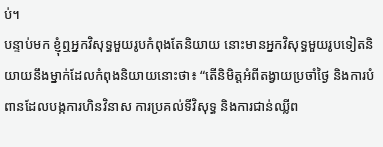ប់។
បន្ទាប់មក ខ្ញុំឮអ្នកវិសុទ្ធមួយរូបកំពុងតែនិយាយ នោះមានអ្នកវិសុទ្ធមួយរូបទៀតនិយាយនឹងម្នាក់ដែលកំពុងនិយាយនោះថា៖ “តើនិមិត្តអំពីតង្វាយប្រចាំថ្ងៃ និងការបំពានដែលបង្កការហិនវិនាស ការប្រគល់ទីវិសុទ្ធ និងការជាន់ឈ្លីព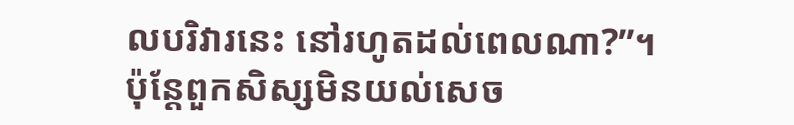លបរិវារនេះ នៅរហូតដល់ពេលណា?”។
ប៉ុន្តែពួកសិស្សមិនយល់សេច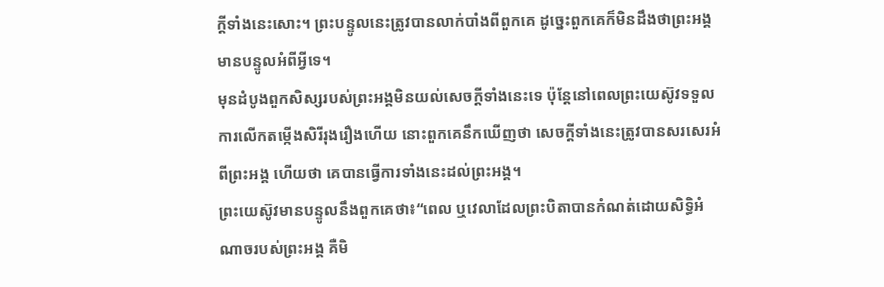ក្ដីទាំងនេះសោះ។ ព្រះបន្ទូលនេះត្រូវបានលាក់បាំងពីពួកគេ ដូច្នេះពួកគេក៏មិនដឹងថាព្រះអង្គមានបន្ទូលអំពីអ្វីទេ។
មុនដំបូងពួកសិស្សរបស់ព្រះអង្គមិនយល់សេចក្ដីទាំងនេះទេ ប៉ុន្តែនៅពេលព្រះយេស៊ូវទទួលការលើកតម្កើងសិរីរុងរឿងហើយ នោះពួកគេនឹកឃើញថា សេចក្ដីទាំងនេះត្រូវបានសរសេរអំពីព្រះអង្គ ហើយថា គេបានធ្វើការទាំងនេះដល់ព្រះអង្គ។
ព្រះយេស៊ូវមានបន្ទូលនឹងពួកគេថា៖“ពេល ឬវេលាដែលព្រះបិតាបានកំណត់ដោយសិទ្ធិអំណាចរបស់ព្រះអង្គ គឺមិ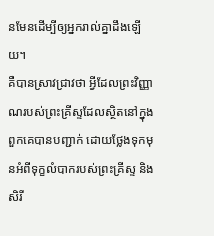នមែនដើម្បីឲ្យអ្នករាល់គ្នាដឹងឡើយ។
គឺបានស្រាវជ្រាវថា អ្វីដែលព្រះវិញ្ញាណរបស់ព្រះគ្រីស្ទដែលស្ថិតនៅក្នុងពួកគេបានបញ្ជាក់ ដោយថ្លែងទុកមុនអំពីទុក្ខលំបាករបស់ព្រះគ្រីស្ទ និងសិរី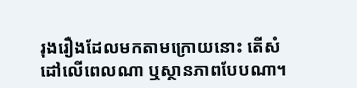រុងរឿងដែលមកតាមក្រោយនោះ តើសំដៅលើពេលណា ឬស្ថានភាពបែបណា។